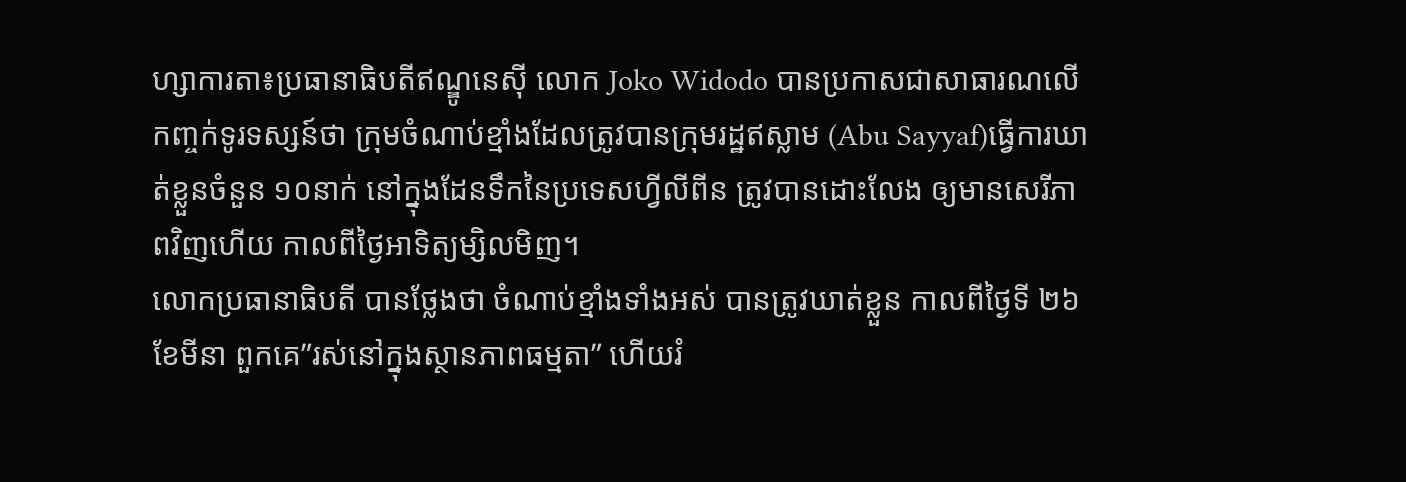ហ្សាការតា៖ប្រធានាធិបតីឥណ្ឌូនេស៊ី លោក Joko Widodo បានប្រកាសជាសាធារណលើកញ្ចក់ទូរទស្សន៍ថា ក្រុមចំណាប់ខ្មាំងដែលត្រូវបានក្រុមរដ្ឋឥស្លាម (Abu Sayyaf)ធ្វើការឃាត់ខ្លួនចំនួន ១០នាក់ នៅក្នុងដែនទឹកនៃប្រទេសហ្វីលីពីន ត្រូវបានដោះលែង ឲ្យមានសេរីភាពវិញហើយ កាលពីថ្ងៃអាទិត្យម្សិលមិញ។
លោកប្រធានាធិបតី បានថ្លែងថា ចំណាប់ខ្មាំងទាំងអស់ បានត្រូវឃាត់ខ្លួន កាលពីថ្ងៃទី ២៦ ខែមីនា ពួកគេ”រស់នៅក្នុងស្ថានភាពធម្មតា” ហើយរំ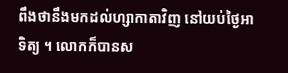ពឹងថានឹងមកដល់ហ្សាកាតាវិញ នៅយប់ថ្ងៃអាទិត្យ ។ លោកក៏បានស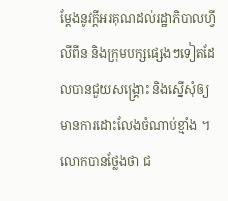ម្តែងនូវក្តីអរគុណដល់រដ្ឋាភិបាលហ្វីលីពីន និងក្រុមបក្សផ្សេងៗទៀតដែលបានជួយសង្គ្រោះ និងស្នើសុំឲ្យមានការដោះលែងចំណាប់ខ្មាំង ។ លោកបានថ្លែងថា ជ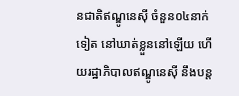នជាតិឥណ្ឌូនេស៊ី ចំនួន០៤នាក់ទៀត នៅឃាត់ខ្លួននៅឡើយ ហើយរដ្ឋាភិបាលឥណ្ឌូនេស៊ី នឹងបន្ត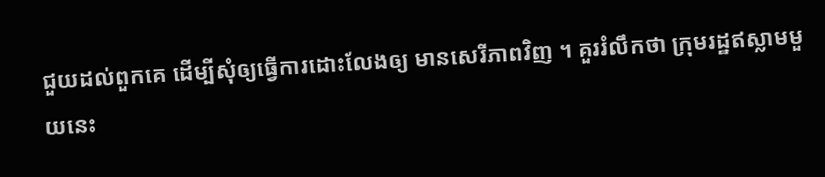ជួយដល់ពួកគេ ដើម្បីសុំឲ្យធ្វើការដោះលែងឲ្យ មានសេរីភាពវិញ ។ គួររំលឹកថា ក្រុមរដ្ឋឥស្លាមមួយនេះ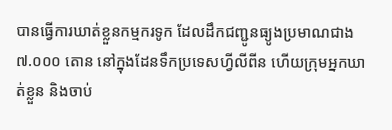បានធ្វើការឃាត់ខ្លួនកម្មករទូក ដែលដឹកជញ្ជូនធ្យូងប្រមាណជាង ៧.០០០ តោន នៅក្នុងដែនទឹកប្រទេសហ្វីលីពីន ហើយក្រុមអ្នកឃាត់ខ្លួន និងចាប់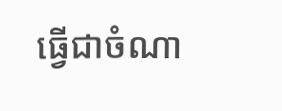ធ្វើជាចំណា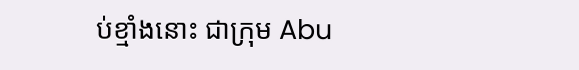ប់ខ្មាំងនោះ ជាក្រុម Abu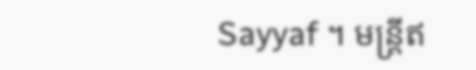Sayyaf ។ មន្ត្រីឥ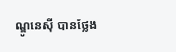ណ្ឌូនេស៊ី បានថ្លែង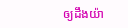ឲ្យដឹងយ៉ា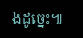ងដូច្នេះ៕